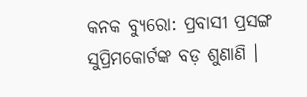କନକ ବ୍ୟୁରୋ: ପ୍ରବାସୀ ପ୍ରସଙ୍ଗ ସୁପ୍ରିମକୋର୍ଟଙ୍କ ବଡ଼ ଶୁଣାଣି ।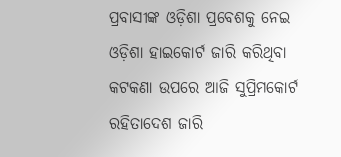ପ୍ରବାସୀଙ୍କ ଓଡ଼ିଶା ପ୍ରବେଶକୁ ନେଇ ଓଡ଼ିଶା ହାଇକୋର୍ଟ ଜାରି କରିଥିବା କଟକଣା ଉପରେ ଆଜି ସୁପ୍ରିମକୋର୍ଟ ରହିତାଦେଶ ଜାରି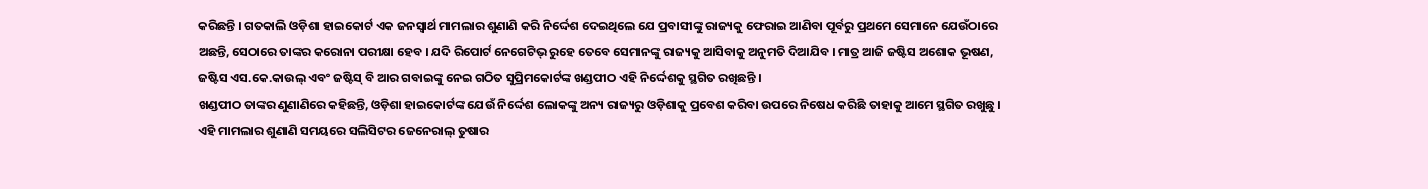କରିଛନ୍ତି । ଗତକାଲି ଓଡ଼ିଶା ହାଇକୋର୍ଟ ଏକ ଜନସ୍ବାର୍ଥ ମାମଲାର ଶୁଣାଣି କରି ନିର୍ଦ୍ଦେଶ ଦେଇଥିଲେ ଯେ ପ୍ରବାସୀଙ୍କୁ ରାଜ୍ୟକୁ ଫେରାଇ ଆଣିବା ପୂର୍ବରୁ ପ୍ରଥମେ ସେମାନେ ଯେଉଁଠାରେ ଅଛନ୍ତି, ସେଠାରେ ତାଙ୍କର କରୋନା ପରୀକ୍ଷା ହେବ । ଯଦି ରିପୋର୍ଟ ନେଗେଟିଭ୍ ରୁହେ ତେବେ ସେମାନଙ୍କୁ ରାଜ୍ୟକୁ ଆସିବାକୁ ଅନୁମତି ଦିଆଯିବ । ମାତ୍ର ଆଜି ଜଷ୍ଟିସ ଅଶୋକ ଭୂଷଣ, ଜଷ୍ଟିସ ଏସ.କେ.କାଉଲ୍ ଏବଂ ଜଷ୍ଟିସ୍ ବି ଆର ଗବାଇଙ୍କୁ ନେଇ ଗଠିତ ସୁପ୍ରିମକୋର୍ଟଙ୍କ ଖଣ୍ଡପୀଠ ଏହି ନିର୍ଦ୍ଦେଶକୁ ସ୍ଥଗିତ ରଖିଛନ୍ତି ।
ଖଣ୍ଡପୀଠ ତାଙ୍କର ଣୁଣାଣିରେ କହିଛନ୍ତି, ଓଡ଼ିଶା ହାଇକୋର୍ଟଙ୍କ ଯେଉଁ ନିର୍ଦ୍ଦେଶ ଲୋକଙ୍କୁ ଅନ୍ୟ ରାଜ୍ୟରୁ ଓଡ଼ିଶାକୁ ପ୍ରବେଶ କରିବା ଉପରେ ନିଷେଧ କରିଛି ତାହାକୁ ଆମେ ସ୍ଥଗିତ ରଖୁଛୁ । ଏହି ମାମଲାର ଶୁଣାଣି ସମୟରେ ସଲିସିଟର ଜେନେରାଲ୍ ତୁଷାର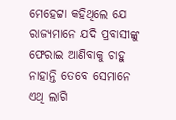ମେହେଟ୍ଟା କହିଥିଲେ ଯେ ରାଜ୍ୟମାନେ ଯଦି ପ୍ରବାସୀଙ୍କୁ ଫେରାଇ ଆଣିବାକୁ ଚାହୁ ନାହାନ୍ତି ତେବେ ସେମାନେ ଏଥି ଲାଗି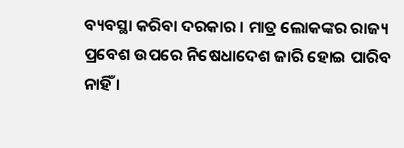ବ୍ୟବସ୍ଥା କରିବା ଦରକାର । ମାତ୍ର ଲୋକଙ୍କର ରାଜ୍ୟ ପ୍ରବେଶ ଉପରେ ନିଷେଧାଦେଶ ଜାରି ହୋଇ ପାରିବ ନାହିଁ ।